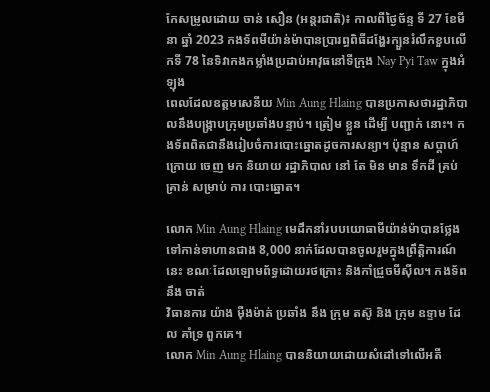កែសម្រូលដោយ ចាន់ សឿន (អន្តរជាតិ)៖ កាលពីថ្ងៃច័ន្ទ ទី 27 ខែមីនា ឆ្នាំ 2023 កងទ័ពមីយ៉ាន់ម៉ាបានប្រារព្ធពិធីដង្ហែរក្បួនរំលឹកខួបលើកទី 78 នៃទិវាកងកម្លាំងប្រដាប់អាវុធនៅទីក្រុង Nay Pyi Taw ក្នុងអំឡុង
ពេលដែលឧត្តមសេនីយ Min Aung Hlaing បានប្រកាសថារដ្ឋាភិបាលនឹងបង្ក្រាបក្រុមប្រឆាំងបន្ទាប់។ ត្រៀម ខ្លួន ដើម្បី បញ្ជាក់ នោះ។ កងទ័ពពិតជានឹងរៀបចំការបោះឆ្នោតដូចការសន្យា។ ប៉ុន្មាន សប្ដាហ៍
ក្រោយ ចេញ មក និយាយ រដ្ឋាភិបាល នៅ តែ មិន មាន ទឹកដី គ្រប់ គ្រាន់ សម្រាប់ ការ បោះឆ្នោត។

លោក Min Aung Hlaing មេដឹកនាំរបបយោធាមីយ៉ាន់ម៉ាបានថ្លែងទៅកាន់ទាហានជាង 8,000 នាក់ដែលបានចូលរួមក្នុងព្រឹត្តិការណ៍នេះ ខណៈដែលឡោមព័ទ្ធដោយរថក្រោះ និងកាំជ្រួចមីស៊ីល។ កងទ័ព នឹង ចាត់
វិធានការ យ៉ាង ម៉ឺងម៉ាត់ ប្រឆាំង នឹង ក្រុម តស៊ូ និង ក្រុម ឧទ្ទាម ដែល គាំទ្រ ពួកគេ។
លោក Min Aung Hlaing បាននិយាយដោយសំដៅទៅលើអតី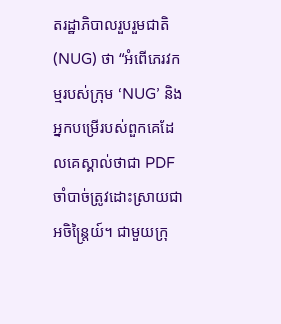តរដ្ឋាភិបាលរួបរួមជាតិ (NUG) ថា “អំពើភេរវកម្មរបស់ក្រុម ‘NUG’ និងអ្នកបម្រើរបស់ពួកគេដែលគេស្គាល់ថាជា PDF ចាំបាច់ត្រូវដោះស្រាយជា
អចិន្ត្រៃយ៍។ ជាមួយក្រុ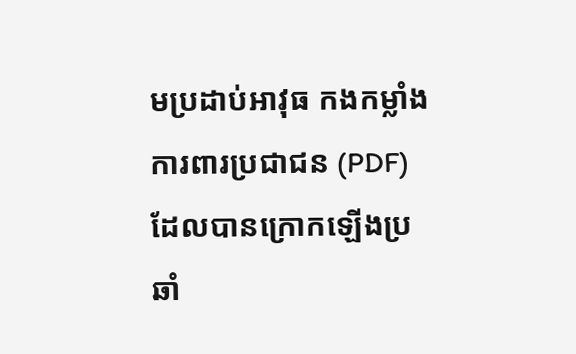មប្រដាប់អាវុធ កងកម្លាំងការពារប្រជាជន (PDF) ដែលបានក្រោកឡើងប្រឆាំ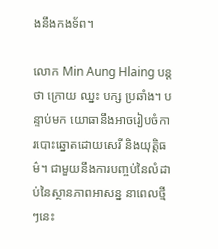ងនឹងកងទ័ព។

លោក Min Aung Hlaing បន្ត ថា ក្រោយ ឈ្នះ បក្ស ប្រឆាំង។ បន្ទាប់មក យោធានឹងអាចរៀបចំការបោះឆ្នោតដោយសេរី និងយុត្តិធម៌។ ជាមួយនឹងការបញ្ចប់នៃលំដាប់នៃស្ថានភាពអាសន្ន នាពេលថ្មីៗនេះ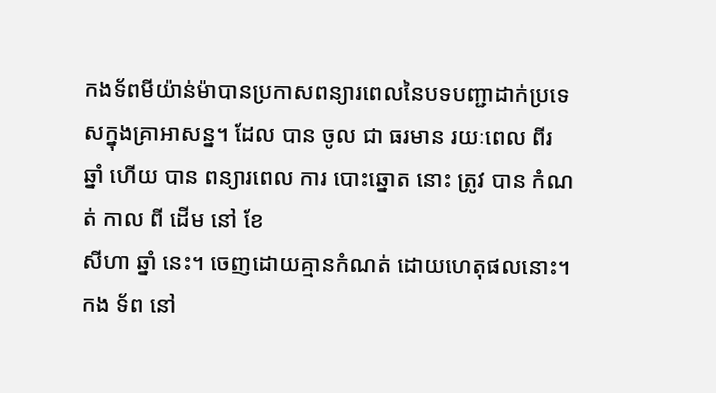កងទ័ពមីយ៉ាន់ម៉ាបានប្រកាសពន្យារពេលនៃបទបញ្ជាដាក់ប្រទេសក្នុងគ្រាអាសន្ន។ ដែល បាន ចូល ជា ធរមាន រយៈពេល ពីរ ឆ្នាំ ហើយ បាន ពន្យារពេល ការ បោះឆ្នោត នោះ ត្រូវ បាន កំណត់ កាល ពី ដើម នៅ ខែ
សីហា ឆ្នាំ នេះ។ ចេញដោយគ្មានកំណត់ ដោយហេតុផលនោះ។ កង ទ័ព នៅ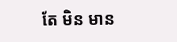តែ មិន មាន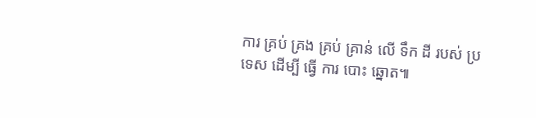ការ គ្រប់ គ្រង គ្រប់ គ្រាន់ លើ ទឹក ដី របស់ ប្រទេស ដើម្បី ធ្វើ ការ បោះ ឆ្នោត៕